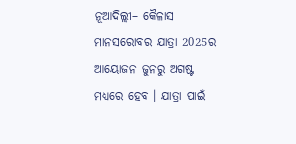ନୂଆଦିଲ୍ଲୀ– କୈଳାସ ମାନସରୋବର ଯାତ୍ରା 2025ର ଆୟୋଜନ ଜୁନରୁ ଅଗଷ୍ଟ ମଧ୍ୟରେ ହେବ । ଯାତ୍ରା ପାଇଁ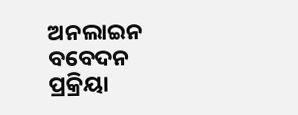ଅନଲାଇନ ବବେଦନ ପ୍ରକ୍ରିୟା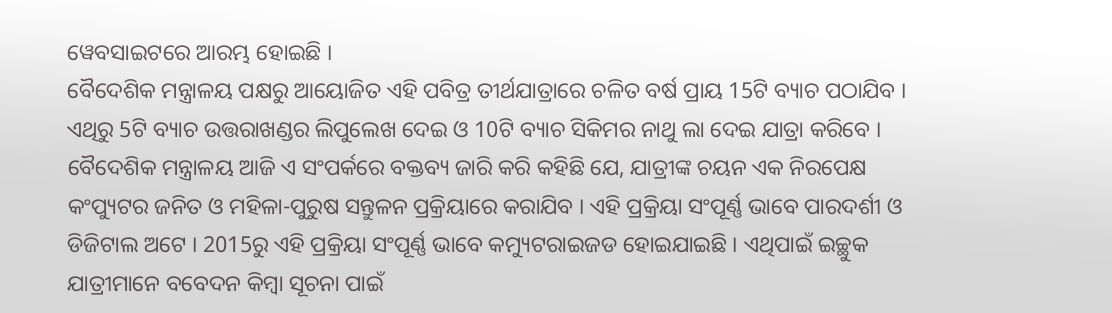ୱେବସାଇଟରେ ଆରମ୍ଭ ହୋଇଛି ।
ବୈଦେଶିକ ମନ୍ତ୍ରାଳୟ ପକ୍ଷରୁ ଆୟୋଜିତ ଏହି ପବିତ୍ର ତୀର୍ଥଯାତ୍ରାରେ ଚଳିତ ବର୍ଷ ପ୍ରାୟ 15ଟି ବ୍ୟାଚ ପଠାଯିବ । ଏଥିରୁ 5ଟି ବ୍ୟାଚ ଉତ୍ତରାଖଣ୍ଡର ଲିପୁଲେଖ ଦେଇ ଓ 10ଟି ବ୍ୟାଚ ସିକିମର ନାଥୁ ଲା ଦେଇ ଯାତ୍ରା କରିବେ ।
ବୈଦେଶିକ ମନ୍ତ୍ରାଳୟ ଆଜି ଏ ସଂପର୍କରେ ବକ୍ତବ୍ୟ ଜାରି କରି କହିଛି ଯେ, ଯାତ୍ରୀଙ୍କ ଚୟନ ଏକ ନିରପେକ୍ଷ କଂପ୍ୟୁଟର ଜନିତ ଓ ମହିଳା-ପୁରୁଷ ସନ୍ତୁଳନ ପ୍ରକ୍ରିୟାରେ କରାଯିବ । ଏହି ପ୍ରକ୍ରିୟା ସଂପୂର୍ଣ୍ଣ ଭାବେ ପାରଦର୍ଶୀ ଓ ଡିଜିଟାଲ ଅଟେ । 2015ରୁ ଏହି ପ୍ରକ୍ରିୟା ସଂପୂର୍ଣ୍ଣ ଭାବେ କମ୍ୟୁଟରାଇଜଡ ହୋଇଯାଇଛି । ଏଥିପାଇଁ ଇଚ୍ଛୁକ ଯାତ୍ରୀମାନେ ବବେଦନ କିମ୍ବା ସୂଚନା ପାଇଁ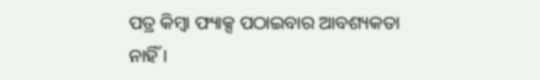ପତ୍ର କିମ୍ବା ଫ୍ୟାକ୍ସ ପଠାଇବାର ଆବଶ୍ୟକତା ନାହିଁ ।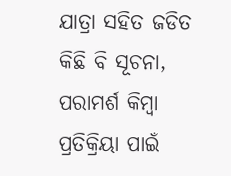ଯାତ୍ରା ସହିତ ଜଡିତ କିଛି ବି ସୂଚନା, ପରାମର୍ଶ କିମ୍ବା ପ୍ରତିକ୍ରିୟା ପାଇଁ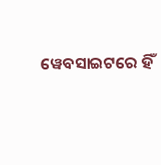ୱେବସାଇଟରେ ହିଁ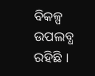ବିକଳ୍ପ ଉପଲବ୍ଧ ରହିଛି ।